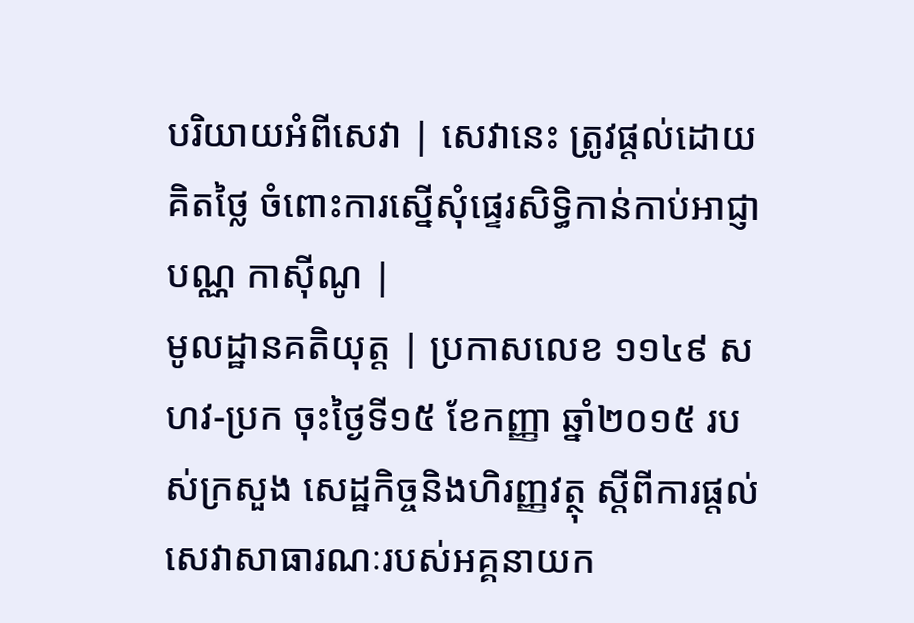បរិយាយអំពីសេវា | សេវានេះ ត្រូវផ្តល់ដោយគិតថ្លៃ ចំពោះការស្នើសុំផ្ទេរសិទ្ធិកាន់កាប់អាជ្ញាបណ្ណ កាស៊ីណូ |
មូលដ្ឋានគតិយុត្ត | ប្រកាសលេខ ១១៤៩ សហវ-ប្រក ចុះថ្ងៃទី១៥ ខែកញ្ញា ឆ្នាំ២០១៥ របស់ក្រសួង សេដ្ឋកិច្ចនិងហិរញ្ញវត្ថុ ស្តីពីការផ្តល់សេវាសាធារណៈរបស់អគ្គនាយក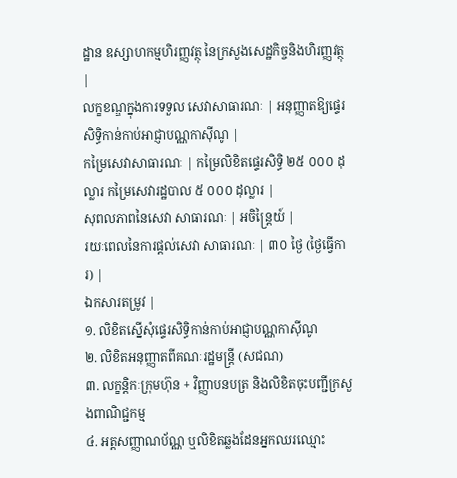ដ្ឋាន ឧស្សាហកម្មហិរញ្ញវត្ថុ នៃក្រសួងសេដ្ឋកិច្ចនិងហិរញ្ញវត្ថុ |
លក្ខខណ្ឌក្នុងការទទួល សេវាសាធារណៈ | អនុញ្ញាតឱ្យផ្ទេរសិទ្ធិកាន់កាប់អាជ្ញាបណ្ណកាស៊ីណូ |
កម្រៃសេវាសាធារណៈ | កម្រៃលិខិតផ្ទេរសិទ្ធិ ២៥ ០០០ ដុល្លារ កម្រៃសេវារដ្ឋបាល ៥ ០០០ ដុល្លារ |
សុពលភាពនៃសេវា សាធារណៈ | អចិន្ត្រៃយ៍ |
រយៈពេលនៃការផ្តល់សេវា សាធារណៈ | ៣០ ថ្ងៃ (ថ្ងៃធ្វើការ) |
ឯកសារតម្រូវ |
១. លិខិតស្នើសុំផ្ទេរសិទ្ធិកាន់កាប់អាជ្ញាបណ្ណកាស៊ីណូ
២. លិខិតអនុញ្ញាតពីគណៈរដ្ឋមន្ត្រី (សជណ)
៣. លក្ខន្តិកៈក្រុមហ៊ុន + វិញ្ញាបនបត្រ និងលិខិតចុះបញ្ជីក្រសួងពាណិជ្ជកម្ម
៤. អត្តសញ្ញាណប័ណ្ណ ឬលិខិតឆ្លងដែនអ្នកឈរឈ្មោះ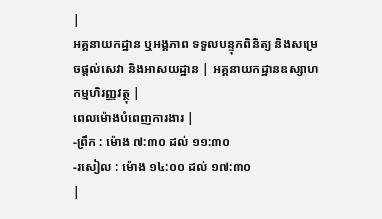|
អគ្គនាយកដ្ឋាន ឬអង្គភាព ទទួលបន្ទុកពិនិត្យ និងសម្រេចផ្តល់សេវា និងអាសយដ្ឋាន | អគ្គនាយកដ្ឋានឧស្សាហកម្មហិរញ្ញវត្ថុ |
ពេលម៉ោងបំពេញការងារ |
-ព្រឹក : ម៉ោង ៧:៣០ ដល់ ១១:៣០
-រសៀល : ម៉ោង ១៤:០០ ដល់ ១៧:៣០
|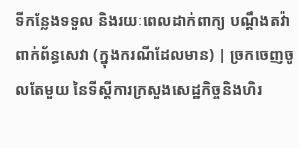ទីកន្លែងទទួល និងរយៈពេលដាក់ពាក្យ បណ្តឹងតវ៉ាពាក់ព័ន្ធសេវា (ក្នុងករណីដែលមាន) | ច្រកចេញចូលតែមួយ នៃទីស្ដីការក្រសួងសេដ្ឋកិច្ចនិងហិរ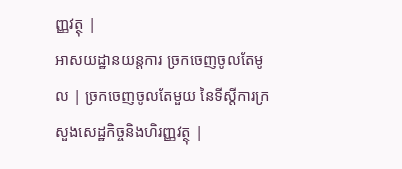ញ្ញវត្ថុ |
អាសយដ្ឋានយន្តការ ច្រកចេញចូលតែមូល | ច្រកចេញចូលតែមួយ នៃទីស្ដីការក្រសួងសេដ្ឋកិច្ចនិងហិរញ្ញវត្ថុ |